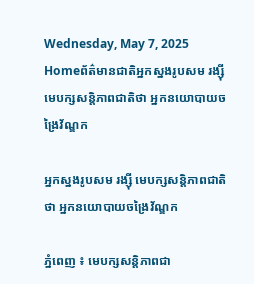Wednesday, May 7, 2025
Homeព័ត៌មានជាតិអ្នកស្នងរូបសម រង្ស៊ី មេបក្សសន្តិភាពជាតិថា អ្នកនយោបាយចង្រៃវ័ណ្ឌក

អ្នកស្នងរូបសម រង្ស៊ី មេបក្សសន្តិភាពជាតិថា អ្នកនយោបាយចង្រៃវ័ណ្ឌក

ភ្នំពេញ ៖ មេបក្សសន្តិភាពជា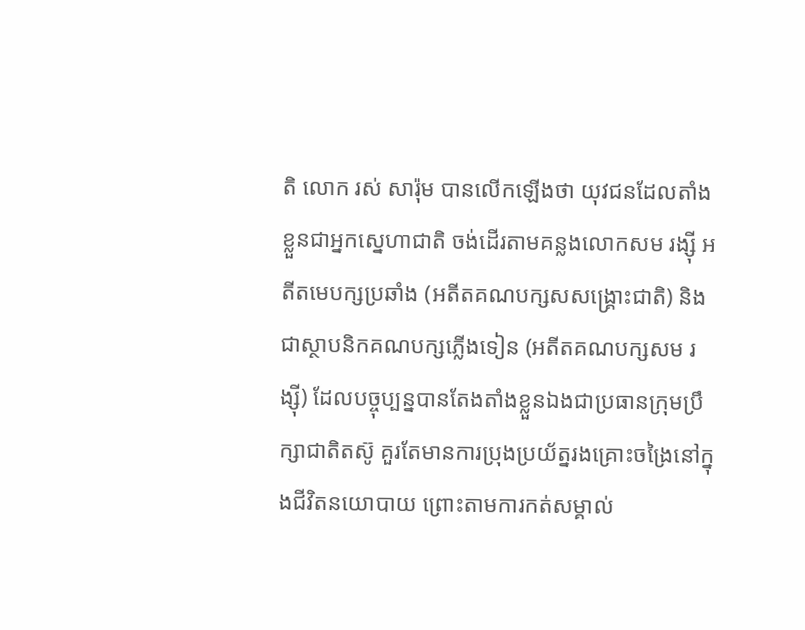តិ លោក រស់ សារ៉ុម បានលើកឡើងថា យុវជនដែលតាំងខ្លួនជាអ្នកស្នេហាជាតិ ចង់ដើរតាមគន្លងលោកសម រង្ស៊ី អតីតមេបក្សប្រឆាំង (អតីតគណបក្សសសង្រ្គោះជាតិ) និងជាស្ថាបនិកគណបក្សភ្លើងទៀន (អតីតគណបក្សសម រង្ស៊ី) ដែលបច្ចុប្បន្នបានតែងតាំងខ្លួនឯងជាប្រធានក្រុមប្រឹក្សាជាតិតស៊ូ គួរតែមានការប្រុងប្រយ័ត្នរងគ្រោះចង្រៃនៅក្នុងជីវិតនយោបាយ ព្រោះតាមការកត់សម្គាល់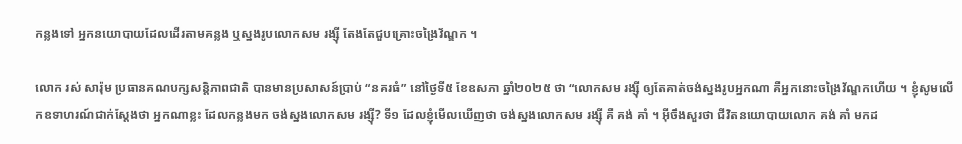កន្លងទៅ អ្នកនយោបាយដែលដើរតាមគន្លង ឬស្នងរូបលោកសម រង្ស៊ី តែងតែជួបគ្រោះចង្រៃវ័ណ្ឌក ។

លោក រស់ សារ៉ុម ប្រធានគណបក្សសន្តិភាពជាតិ បានមានប្រសាសន៍ប្រាប់ “នគរធំ” នៅថ្ងៃទី៥ ខែឧសភា ឆ្នាំ២០២៥ ថា “លោកសម រង្ស៊ី ឲ្យតែគាត់ចង់ស្នងរូបអ្នកណា គឺអ្នកនោះចង្រៃវ័ណ្ឌកហើយ ។ ខ្ញុំសូមលើកឧទាហរណ៍ជាក់ស្ដែងថា អ្នកណាខ្លះ ដែលកន្លងមក ចង់ស្នងលោកសម រង្ស៊ី? ទី១ ដែលខ្ញុំមើលឃើញថា ចង់ស្នងលោកសម រង្ស៊ី គឺ គង់ គាំ ។ អ៊ីចឹងសួរថា ជីវិតនយោបាយលោក គង់ គាំ មកដ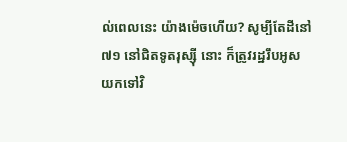ល់ពេលនេះ យ៉ាងម៉េចហើយ? សូម្បីតែដីនៅ៧១ នៅជិតទូតរុស្ស៊ី នោះ ក៏ត្រូវរដ្ឋរឹបអូសយកទៅវិ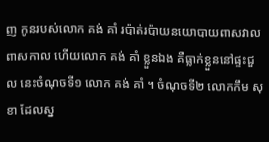ញ កូនរបស់លោក គង់ គាំ រប៉ាត់រប៉ាយនយោបាយពាសវាលពាសកាល ហើយលោក គង់ គាំ ខ្លួនឯង គឺធ្លាក់ខ្លួននៅផ្ទះជួល នេះចំណុចទី១ លោក គង់ គាំ ។ ចំណុចទី២ លោកកឹម សុខា ដែលស្ន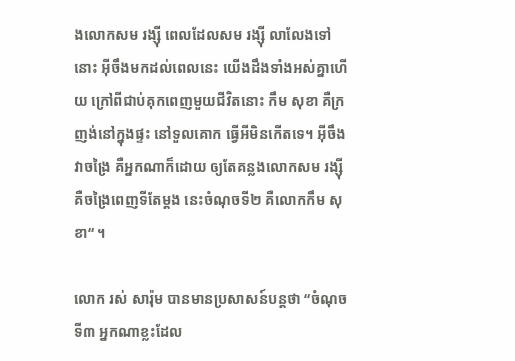ងលោកសម រង្ស៊ី ពេលដែលសម រង្ស៊ី លាលែងទៅនោះ អ៊ីចឹងមកដល់ពេលនេះ យើងដឹងទាំងអស់គ្នាហើយ ក្រៅពីជាប់គុកពេញមួយជីវិតនោះ កឹម សុខា គឺក្រញង់នៅក្នុងផ្ទះ នៅទួលគោក ធ្វើអីមិនកើតទេ។ អ៊ីចឹងវាចង្រៃ គឺអ្នកណាក៏ដោយ ឲ្យតែគន្លងលោកសម រង្ស៊ី គឺចង្រៃពេញទីតែម្ដង នេះចំណុចទី២ គឺលោកកឹម សុខា“ ។

លោក រស់ សារ៉ុម បានមានប្រសាសន៍បន្តថា “ចំណុចទី៣ អ្នកណាខ្លះដែល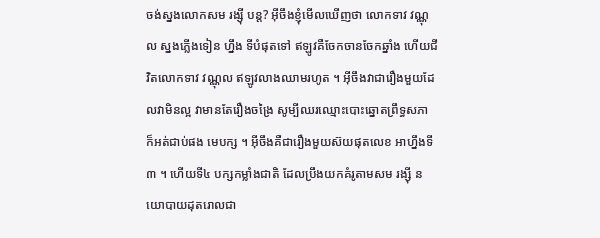ចង់ស្នងលោកសម រង្ស៊ី បន្ត? អ៊ីចឹងខ្ញុំមើលឃើញថា លោកទាវ វណ្ណុល ស្នងភ្លើងទៀន ហ្នឹង ទីបំផុតទៅ ឥឡូវគឺចែកចានចែកឆ្នាំង ហើយជីវិតលោកទាវ វណ្ណុល ឥឡូវលាងឈាមរហូត ។ អ៊ីចឹងវាជារឿងមួយដែលវាមិនល្អ វាមានតែរឿងចង្រៃ សូម្បីឈរឈ្មោះបោះឆ្នោតព្រឹទ្ធសភា ក៏អត់ជាប់ផង មេបក្ស ។ អ៊ីចឹងគឺជារឿងមួយស៊យផុតលេខ អាហ្នឹងទី៣ ។ ហើយទី៤ បក្សកម្លាំងជាតិ ដែលប្រឹងយកគំរូតាមសម រង្ស៊ី នយោបាយដុតរោលជា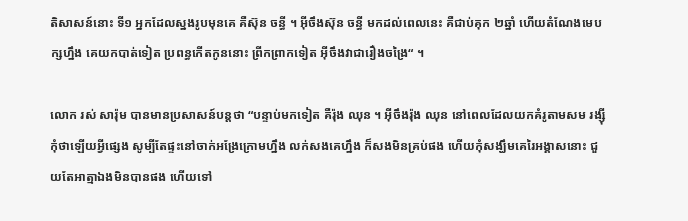តិសាសន៍នោះ ទី១ អ្នកដែលស្នងរូបមុនគេ គឺស៊ុន ចន្ធី ។ អ៊ីចឹងស៊ុន ចន្ធី មកដល់ពេលនេះ គឺជាប់គុក ២ឆ្នាំ ហើយតំណែងមេបក្សហ្នឹង គេយកបាត់ទៀត ប្រពន្ធកើតកូននោះ ព្រីកព្រាកទៀត អ៊ីចឹងវាជារឿងចង្រៃ“ ។

លោក រស់ សារ៉ុម បានមានប្រសាសន៍បន្តថា “បន្ទាប់មកទៀត គឺរ៉ុង ឈុន ។ អ៊ីចឹងរ៉ុង ឈុន នៅពេលដែលយកគំរូតាមសម រង្ស៊ី កុំថាឡើយអ្វីផ្សេង សូម្បីតែផ្ទះនៅចាក់អង្រែក្រោមហ្នឹង លក់សងគេហ្នឹង ក៏សងមិនគ្រប់ផង ហើយកុំសង្ឃឹមគេរៃអង្គាសនោះ ជួយតែអាត្មាឯងមិនបានផង ហើយទៅ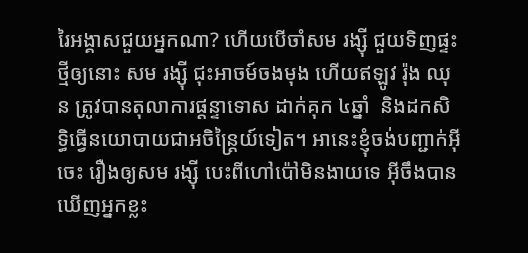រៃអង្គាសជួយអ្នកណា? ហើយបើចាំសម រង្ស៊ី ជួយទិញផ្ទះថ្មីឲ្យនោះ សម រង្ស៊ី ជុះអាចម៍ចងមុង ហើយឥឡូវ រ៉ុង ឈុន ត្រូវបានតុលាការផ្តន្ទាទោស ដាក់គុក ៤ឆ្នាំ  និងដកសិទ្ធិធ្វើនយោបាយជាអចិន្ត្រៃយ៍ទៀត។ អានេះខ្ញុំចង់បញ្ជាក់អ៊ីចេះ រឿងឲ្យសម រង្ស៊ី បេះពីហៅប៉ៅមិនងាយទេ អ៊ីចឹងបានឃើញអ្នកខ្លះ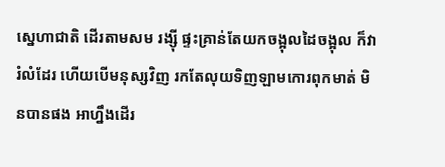ស្នេហាជាតិ ដើរតាមសម រង្ស៊ី ផ្ទះគ្រាន់តែយកចង្អុលដៃចង្អុល ក៏វារំលំដែរ ហើយបើមនុស្សវិញ រកតែលុយទិញឡាមកោរពុកមាត់ មិនបានផង អាហ្នឹងដើរ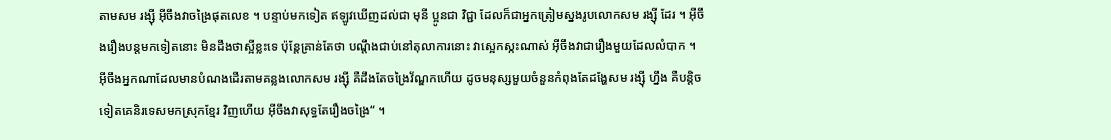តាមសម រង្ស៊ី អ៊ីចឹងវាចង្រៃផុតលេខ ។ បន្ទាប់មកទៀត ឥឡូវឃើញដល់ជា មុនី ប្អូនជា វិជ្ជា ដែលក៏ជាអ្នកត្រៀមស្នងរូបលោកសម រង្ស៊ី ដែរ ។ អ៊ីចឹងរឿងបន្តមកទៀតនោះ មិនដឹងថាស្អីខ្លះទេ ប៉ុន្តែគ្រាន់តែថា បណ្ដឹងជាប់នៅតុលាការនោះ វាស្អេកស្កះណាស់ អ៊ីចឹងវាជារឿងមួយដែលលំបាក ។ អ៊ីចឹងអ្នកណាដែលមានបំណងដើរតាមគន្លងលោកសម រង្ស៊ី គឺដឹងតែចង្រៃវ័ណ្ឌកហើយ ដូចមនុស្សមួយចំនួនកំពុងតែដង្ហែសម រង្ស៊ី ហ្នឹង គឺបន្តិចទៀតគេនិរទេសមកស្រុកខ្មែរ វិញហើយ អ៊ីចឹងវាសុទ្ធតែរឿងចង្រៃ“ ។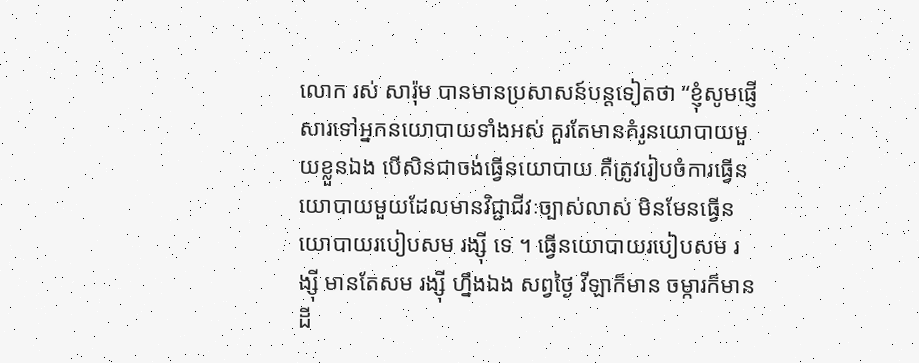លោក រស់ សារ៉ុម បានមានប្រសាសន៍បន្តទៀតថា “ខ្ញុំសូមផ្ញើសារទៅអ្នកនយោបាយទាំងអស់ គួរតែមានគំរូនយោបាយមួយខ្លួនឯង បើសិនជាចង់ធ្វើនយោបាយ គឺត្រូវរៀបចំការធ្វើនយោបាយមួយដែលមានវិជ្ជាជីវៈច្បាស់លាស់ មិនមែនធ្វើនយោបាយរបៀបសម រង្ស៊ី ទេ ។ ធ្វើនយោបាយរបៀបសម រង្ស៊ី មានតែសម រង្ស៊ី ហ្នឹងឯង សព្វថ្ងៃ វីឡាក៏មាន ចម្ការក៏មាន ដី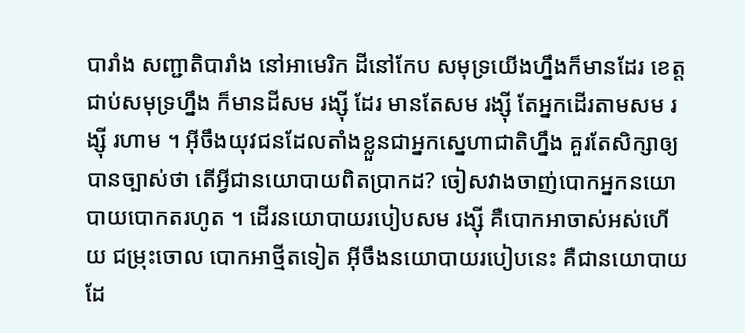បារាំង សញ្ជាតិបារាំង នៅអាមេរិក ដីនៅកែប សមុទ្រយើងហ្នឹងក៏មានដែរ ខេត្តជាប់សមុទ្រហ្នឹង ក៏មានដីសម រង្ស៊ី ដែរ មានតែសម រង្ស៊ី តែអ្នកដើរតាមសម រង្ស៊ី រហាម ។ អ៊ីចឹងយុវជនដែលតាំងខ្លួនជាអ្នកស្នេហាជាតិហ្នឹង គួរតែសិក្សាឲ្យបានច្បាស់ថា តើអ្វីជានយោបាយពិតប្រាកដ? ចៀសវាងចាញ់បោកអ្នកនយោបាយបោកតរហូត ។ ដើរនយោបាយរបៀបសម រង្ស៊ី គឺបោកអាចាស់អស់ហើយ ជម្រុះចោល បោកអាថ្មីតទៀត អ៊ីចឹងនយោបាយរបៀបនេះ គឺជានយោបាយដែ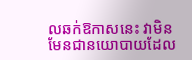លឆក់ឱកាសនេះ វាមិនមែនជានយោបាយដែល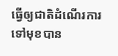ធ្វើឲ្យជាតិដំណើរការទៅមុខបាន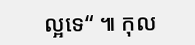ល្អទេ“ ៕ កុល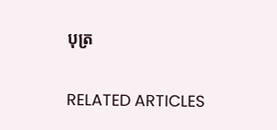បុត្រ

RELATED ARTICLES